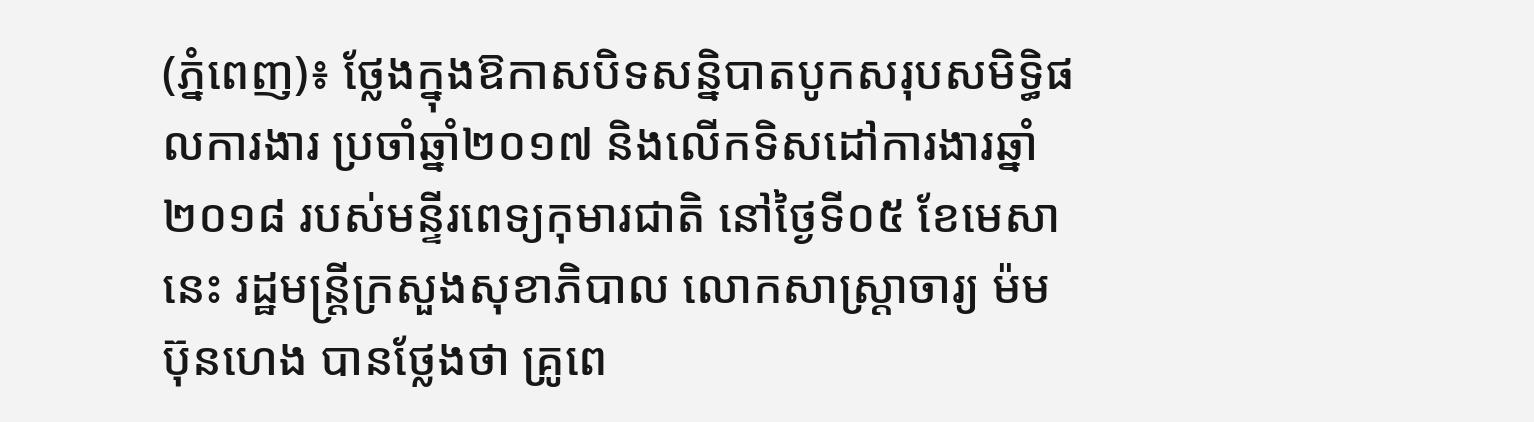(ភ្នំពេញ)៖ ថ្លែងក្នុងឱកាសបិទសន្និបាតបូកសរុបសមិទ្ធិផលការងារ ប្រចាំឆ្នាំ២០១៧ និងលើកទិសដៅការងារឆ្នាំ២០១៨ របស់មន្ទីរពេទ្យកុមារជាតិ នៅថ្ងៃទី០៥ ខែមេសានេះ រដ្ឋមន្ដ្រីក្រសួងសុខាភិបាល លោកសាស្រ្ដាចារ្យ ម៉ម ប៊ុនហេង បានថ្លែងថា គ្រូពេ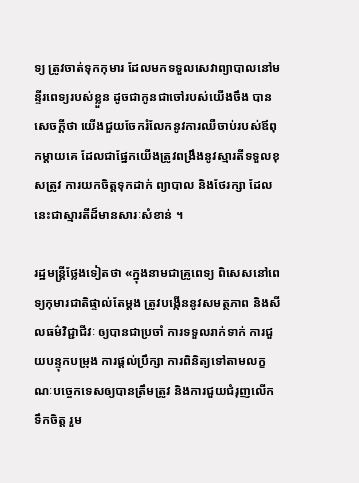ទ្យ ត្រូវចាត់ទុកកុមារ ដែលមកទទួលសេវាព្យាបាលនៅមន្ទីរពេទ្យរបស់ខ្លួន ដូចជាកូនជាចៅរបស់យើងចឹង បានសេចក្ដីថា យើងជួយចែករំលែកនូវការឈឺចាប់របស់ឪពុកម្ដាយគេ ដែលជាផ្នែកយើងត្រូវពង្រឹងនូវស្មារតីទទួលខុសត្រូវ ការយកចិត្ដទុកដាក់ ព្យាបាល និងថែរក្សា ដែលនេះជាស្មារតីដ៏មានសារៈសំខាន់ ។

រដ្ឋមន្ដ្រីថ្លែងទៀតថា «ក្នុងនាមជាគ្រូពេទ្យ ពិសេសនៅពេទ្យកុមារជាតិផ្ទាល់តែម្ដង ត្រូវបង្កើននូវសមត្ថភាព និងសីលធម៌វិជ្ជាជីវៈ ឲ្យបានជាប្រចាំ ការទទួលរាក់ទាក់ ការជួយបន្ទុកបម្រុង ការផ្ដល់ប្រឹក្សា ការពិនិត្យទៅតាមលក្ខណៈបច្ចេកទេសឲ្យបានត្រឹមត្រូវ និងការជួយជំរុញលើកទឹកចិត្ដ រួម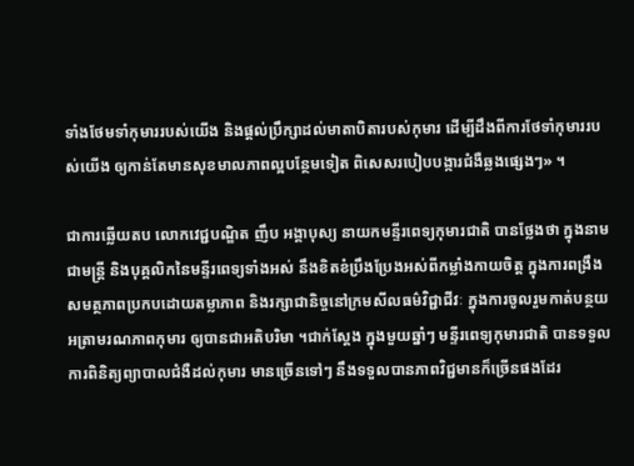ទាំងថែមទាំកុមាររបស់យើង និងផ្ដល់ប្រឹក្សាដល់មាតាបិតារបស់កុមារ ដើម្បីដឹងពីការថែទាំកុមាររបស់យើង ឲ្យកាន់តែមានសុខមាលភាពល្អបន្ថែមទៀត ពិសេសរបៀបបង្ការជំងឺឆ្លងផ្សេងៗ» ។

ជាការឆ្លើយតប លោកវេជ្ជបណ្ឌិត ញឹប អង្គាបុស្យ នាយកមន្ទីរពេទ្យកុមារជាតិ បានថ្លែងថា ក្នុងនាមជាមន្ដ្រី និងបុគ្គលិកនៃមន្ទីរពេទ្យទាំងអស់ នឹងខិតខំប្រឹងប្រែងអស់ពីកម្លាំងកាយចិត្ដ ក្នុងការពង្រឹងសមត្ថភាពប្រកបដោយតម្លាភាព និងរក្សាជានិច្ចនៅក្រមសីលធម៌វិជ្ជាជីវៈ ក្នុងការចូលរួមកាត់បន្ថយអត្រាមរណភាពកុមារ ឲ្យបានជាអតិបរិមា ។ជាក់ស្ដែង ក្នុងមួយឆ្នាំៗ មន្ទីរពេទ្យកុមារជាតិ បានទទួលការពិនិត្យព្យាបាលជំងឺដល់កុមារ មានច្រើនទៅៗ នឹងទទួលបានភាពវិជ្ជមានក៏ច្រើនផងដែរ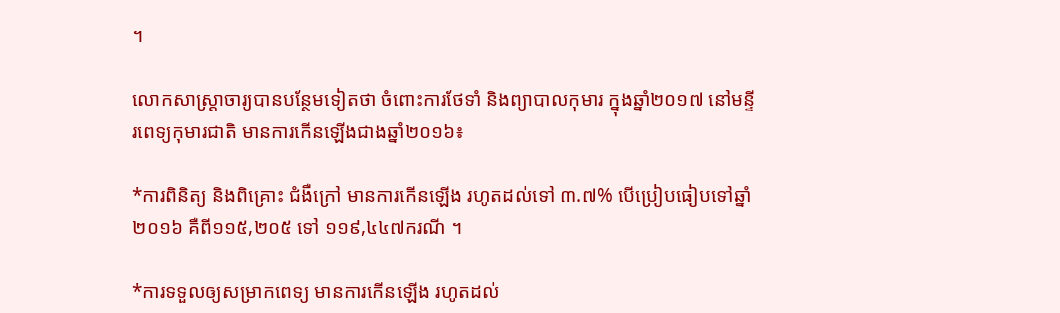។

លោកសាស្ដ្រាចារ្យបានបន្ថែមទៀតថា ចំពោះការថែទាំ និងព្យាបាលកុមារ ក្នុងឆ្នាំ២០១៧ នៅមន្ទីរពេទ្យកុមារជាតិ មានការកើនឡើងជាងឆ្នាំ២០១៦៖

*ការពិនិត្យ និងពិគ្រោះ ជំងឺក្រៅ មានការកើនឡើង រហូតដល់ទៅ ៣.៧% បើប្រៀបធៀបទៅឆ្នាំ២០១៦ គឺពី១១៥,២០៥ ទៅ ១១៩,៤៤៧ករណី ។

*ការទទួលឲ្យសម្រាកពេទ្យ មានការកើនឡើង រហូតដល់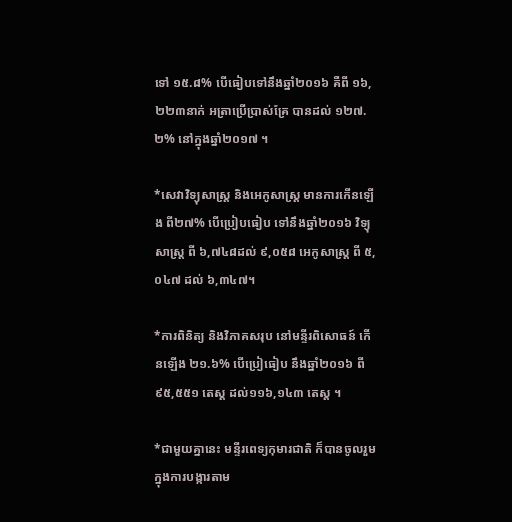ទៅ ១៥.៨% បើធៀបទៅនឹងឆ្នាំ២០១៦ គឺពី ១៦,២២៣នាក់ អត្រាប្រើប្រាស់គ្រែ បានដល់ ១២៧.២% នៅក្នុងឆ្នាំ២០១៧ ។

*សេវាវិទ្យុសាស្ដ្រ និងអេកូសាស្ដ្រ មានការកើនឡើង ពី២៧% បើប្រៀបធៀប ទៅនឹងឆ្នាំ២០១៦ វិទ្យុសាស្ដ្រ ពី ៦,៧៤៨ដល់ ៩,០៥៨ អេកូសាស្ដ្រ ពី ៥,០៤៧ ដល់ ៦,៣៤៧។

*ការពិនិត្យ និងវិភាគសរុប នៅមន្ទីរពិសោធន៍ កើនឡើង ២១.៦% បើប្រៀធៀប នឹងឆ្នាំ២០១៦ ពី ៩៥,៥៥១ តេស្ដ ដល់១១៦,១៤៣ តេស្ដ ។

*ជាមួយគ្នានេះ មន្ទីរពេទ្យកុមារជាតិ ក៏បានចូលរួមក្នុងការបង្ការតាម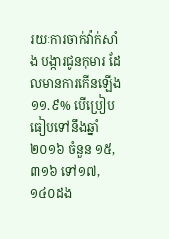រយៈការចាក់វ៉ាក់សាំង បង្ការជូនកុមារ ដែលមានការកើនឡើង ១១.៩% បើប្រៀបធៀបទៅនឹងឆ្នាំ២០១៦ ចំនួន ១៥,៣១៦ ទៅ១៧,១៤០ដង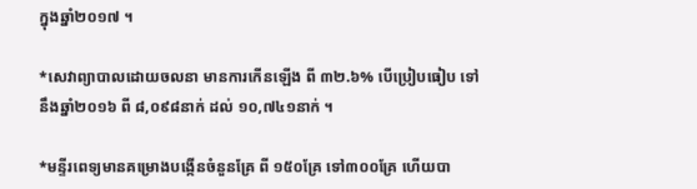ក្នុងឆ្នាំ២០១៧ ។

*សេវាព្យាបាលដោយចលនា មានការកើនឡើង ពី ៣២.៦% បើប្រៀបធៀប ទៅនឹងឆ្នាំ២០១៦ ពី ៨,០៩៨នាក់ ដល់ ១០,៧៤១នាក់ ។

*មន្ទីរពេទ្យមានគម្រោងបង្កើនចំនួនគ្រែ ពី ១៥០គ្រែ ទៅ៣០០គ្រែ ហើយបា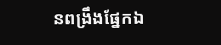នពង្រឹងផ្នែកឯ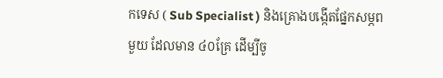កទេស ( Sub Specialist ) និងគ្រោងបង្កើតផ្នែកសម្ភពមួយ ដែលមាន ៤០គ្រែ ដើម្បីចូ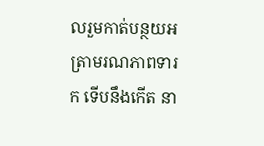លរួមកាត់បន្ថយអត្រាមរណភាពទារក ទើបនឹងកើត នា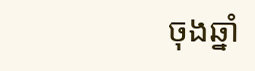ចុងឆ្នាំ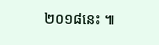២០១៨នេះ ៕